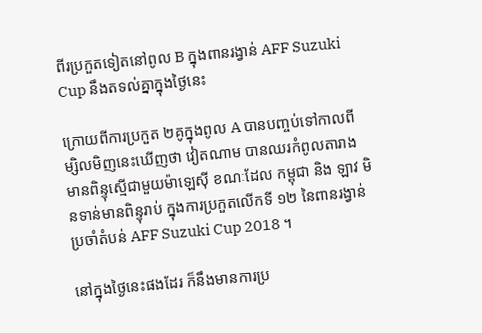ពីរប្រកួតទៀតនៅពូល B ក្នុងពានរង្វាន់ AFF Suzuki Cup នឹងតទល់គ្នាក្នុងថ្ងៃនេះ

ក្រោយពីការប្រកួត ២គូក្នុងពូល A បានបញ្ចប់ទៅកាលពីម្សិលមិញនេះឃើញថា វៀតណាម បានឈរកំពូលតារាង មានពិន្ទុស្មើជាមួយម៉ាឡេស៊ី ខណៈដែល កម្ពុជា និង ឡាវ មិនទាន់មានពិន្ទុរាប់ ក្នុងការប្រកួតលើកទី ១២ នៃពានរង្វាន់ប្រចាំតំបន់ AFF Suzuki Cup 2018 ។

នៅក្នុងថ្ងៃនេះផងដែរ ក៏នឹងមានការប្រ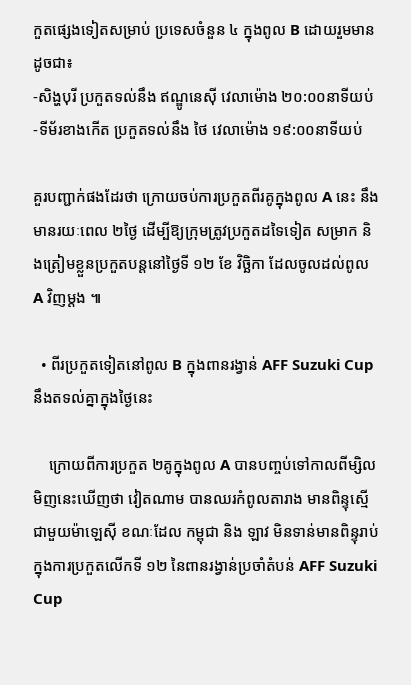កួតផ្សេងទៀតសម្រាប់ ប្រទេសចំនួន ៤ ក្នុងពូល B ដោយរួមមានដូចជា៖
-សិង្ហបុរី ប្រកួតទល់នឹង ឥណ្ឌូនេស៊ី វេលាម៉ោង ២០:០០នាទីយប់
-ទីម័រខាងកើត ប្រកួតទល់នឹង ថៃ វេលាម៉ោង ១៩:០០នាទីយប់

គួរបញ្ជាក់ផងដែរថា ក្រោយចប់ការប្រកួតពីរគូក្នុងពូល A នេះ នឹងមានរយៈពេល ២ថ្ងៃ ដើម្បីឱ្យក្រុមត្រូវប្រកួតដទៃទៀត សម្រាក និងត្រៀមខ្លួនប្រកួតបន្តនៅថ្ងៃទី ១២ ខែ វិច្ឆិកា ដែលចូលដល់ពូល A វិញម្តង ៕

  • ពីរប្រកួតទៀតនៅពូល B ក្នុងពានរង្វាន់ AFF Suzuki Cup នឹងតទល់គ្នាក្នុងថ្ងៃនេះ

    ក្រោយពីការប្រកួត ២គូក្នុងពូល A បានបញ្ចប់ទៅកាលពីម្សិលមិញនេះឃើញថា វៀតណាម បានឈរកំពូលតារាង មានពិន្ទុស្មើជាមួយម៉ាឡេស៊ី ខណៈដែល កម្ពុជា និង ឡាវ មិនទាន់មានពិន្ទុរាប់ ក្នុងការប្រកួតលើកទី ១២ នៃពានរង្វាន់ប្រចាំតំបន់ AFF Suzuki Cup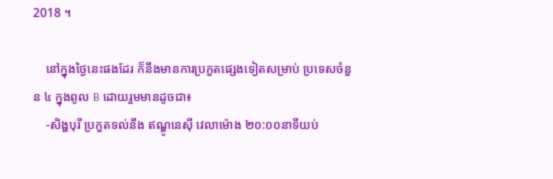2018 ។

    នៅក្នុងថ្ងៃនេះផងដែរ ក៏នឹងមានការប្រកួតផ្សេងទៀតសម្រាប់ ប្រទេសចំនួន ៤ ក្នុងពូល B ដោយរួមមានដូចជា៖
    -សិង្ហបុរី ប្រកួតទល់នឹង ឥណ្ឌូនេស៊ី វេលាម៉ោង ២០:០០នាទីយប់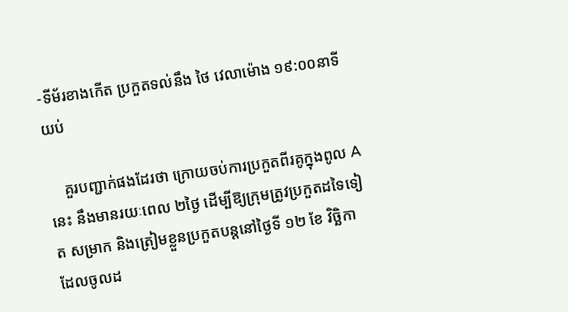-ទីម័រខាងកើត ប្រកួតទល់នឹង ថៃ វេលាម៉ោង ១៩:០០នាទីយប់

    គួរបញ្ជាក់ផងដែរថា ក្រោយចប់ការប្រកួតពីរគូក្នុងពូល A នេះ នឹងមានរយៈពេល ២ថ្ងៃ ដើម្បីឱ្យក្រុមត្រូវប្រកួតដទៃទៀត សម្រាក និងត្រៀមខ្លួនប្រកួតបន្តនៅថ្ងៃទី ១២ ខែ វិច្ឆិកា ដែលចូលដ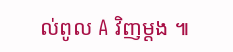ល់ពូល A វិញម្តង ៕